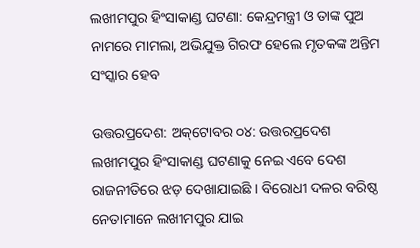ଲଖୀମପୁର ହିଂସାକାଣ୍ଡ ଘଟଣା: କେନ୍ଦ୍ରମନ୍ତ୍ରୀ ଓ ତାଙ୍କ ପୁଅ ନାମରେ ମାମଲା, ଅଭିଯୁକ୍ତ ଗିରଫ ହେଲେ ମୃତକଙ୍କ ଅନ୍ତିମ ସଂସ୍କାର ହେବ

ଉତ୍ତରପ୍ରଦେଶ: ଅକ୍‌ଟୋବର ୦୪: ଉତ୍ତରପ୍ରଦେଶ ଲଖୀମପୁର ହିଂସାକାଣ୍ଡ ଘଟଣାକୁ ନେଇ ଏବେ ଦେଶ ରାଜନୀତିରେ ଝଡ଼ ଦେଖାଯାଇଛି । ବିରୋଧୀ ଦଳର ବରିଷ୍ଠ ନେତାମାନେ ଲଖୀମପୁର ଯାଇ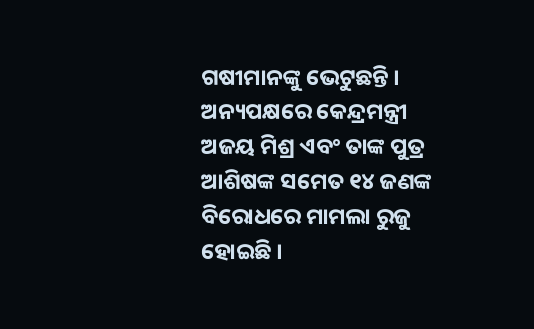ଗଷୀମାନଙ୍କୁ ଭେଟୁଛନ୍ତି । ଅନ୍ୟପକ୍ଷରେ କେନ୍ଦ୍ରମନ୍ତ୍ରୀ ଅଜୟ ମିଶ୍ର ଏବଂ ତାଙ୍କ ପୁତ୍ର ଆଶିଷଙ୍କ ସମେତ ୧୪ ଜଣଙ୍କ ବିରୋଧରେ ମାମଲା ରୁଜୁ ହୋଇଛି ।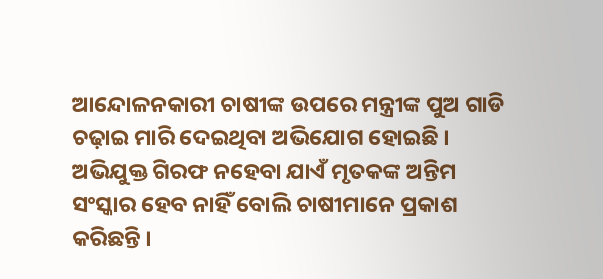ଆନ୍ଦୋଳନକାରୀ ଚାଷୀଙ୍କ ଉପରେ ମନ୍ତ୍ରୀଙ୍କ ପୁଅ ଗାଡି ଚଢ଼ାଇ ମାରି ଦେଇଥିବା ଅଭିଯୋଗ ହୋଇଛି । ଅଭିଯୁକ୍ତ ଗିରଫ ନହେବା ଯାଏଁ ମୃତକଙ୍କ ଅନ୍ତିମ ସଂସ୍କାର ହେବ ନାହିଁ ବୋଲି ଚାଷୀମାନେ ପ୍ରକାଶ କରିଛନ୍ତି ।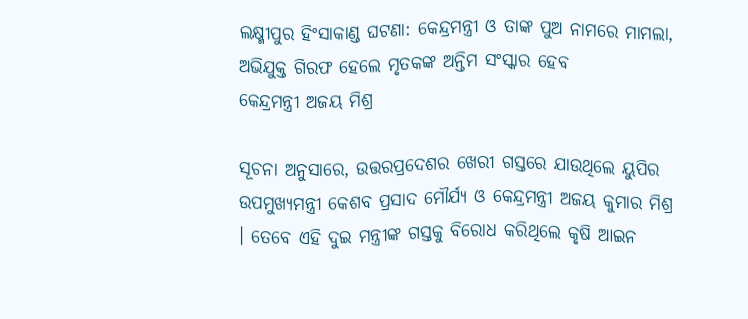ଲକ୍ଷ୍ମୀପୁର ହିଂସାକାଣ୍ଡ ଘଟଣା: କେନ୍ଦ୍ରମନ୍ତ୍ରୀ ଓ ତାଙ୍କ ପୁଅ ନାମରେ ମାମଲା, ଅଭିଯୁକ୍ତ ଗିରଫ ହେଲେ ମୃତକଙ୍କ ଅନ୍ତିମ ସଂସ୍କାର ହେବ
କେନ୍ଦ୍ରମନ୍ତ୍ରୀ ଅଜୟ ମିଶ୍ର

ସୂଚନା ଅନୁସାରେ, ଉତ୍ତରପ୍ରଦେଶର ଖେରୀ ଗସ୍ତରେ ଯାଉଥିଲେ ୟୁପିର ଉପମୁଖ୍ୟମନ୍ତ୍ରୀ କେଶବ ପ୍ରସାଦ ମୌର୍ଯ୍ୟ ଓ କେନ୍ଦ୍ରମନ୍ତ୍ରୀ ଅଜୟ କୁମାର ମିଶ୍ର । ତେବେ ଏହି ଦୁଇ ମନ୍ତ୍ରୀଙ୍କ ଗସ୍ତକୁ ବିରୋଧ କରିଥିଲେ କୃଷି ଆଇନ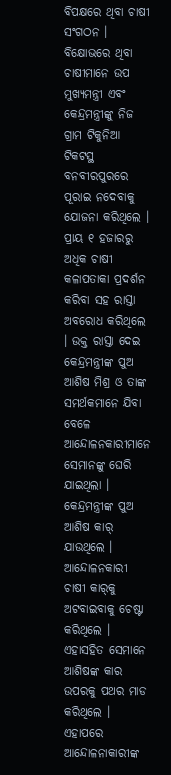ବିପକ୍ଷରେ ଥିବା ଚାଷୀ ସଂଗଠନ । ବିକ୍ଷୋଭରେ ଥିବା ଚାଷୀମାନେ ଉପ ମୁଖ୍ୟମନ୍ତ୍ରୀ ଏବଂ କେନ୍ଦ୍ରମନ୍ତ୍ରୀଙ୍କୁ ନିଜ ଗ୍ରାମ ଟିକୁନିଆ ଟିକଟସ୍ଥ ବନବୀରପୁରରେ ପୂରାଇ ନଦେବାକୁ ଯୋଜନା କରିଥିଲେ । ପ୍ରାୟ ୧ ହଜାରରୁ ଅଧିକ ଚାଷୀ କଳାପତାକା ପ୍ରଦର୍ଶନ କରିବା ସହ ରାସ୍ତା ଅବରୋଧ କରିଥିଲେ । ଉକ୍ତ ରାସ୍ତା ଦେଇ କେନ୍ଦ୍ରମନ୍ତ୍ରୀଙ୍କ ପୁଅ ଆଶିଷ ମିଶ୍ର ଓ ତାଙ୍କ ସମର୍ଥକମାନେ ଯିବା ବେଳେ ଆନ୍ଦୋଳନକାରୀମାନେ ସେମାନଙ୍କୁ ଘେରି ଯାଇଥିଲା । କେନ୍ଦ୍ରମନ୍ତ୍ରୀଙ୍କ ପୁଅ ଆଶିଷ କାର୍‌ ଯାଉଥିଲେ । ଆନ୍ଦୋଳନକାରୀ ଚାଷୀ କାର୍‌କୁ ଅଟବାଇବାକୁ ଚେଷ୍ଟା କରିଥିଲେ । ଏହାସହିତ ସେମାନେ ଆଶିଷଙ୍କ କାର ଉପରକୁ ପଥର ମାଡ କରିଥିଲେ । ଏହାପରେ ଆନ୍ଦୋଳନାକାରୀଙ୍କ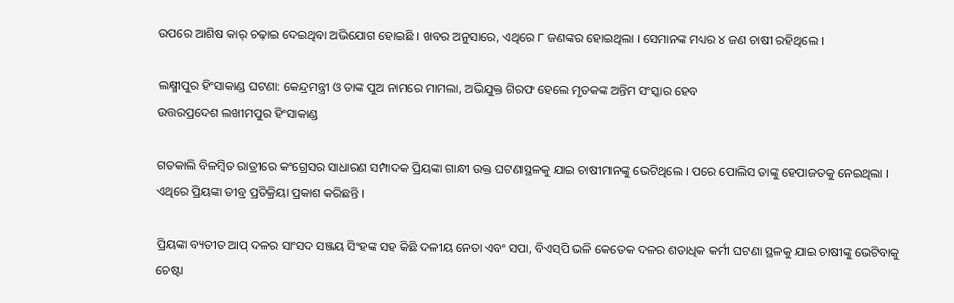ଉପରେ ଆଶିଷ କାର୍‌ ଚଢ଼ାଇ ଦେଇଥିବା ଅଭିଯୋଗ ହୋଇଛି । ଖବର ଅନୁସାରେ, ଏଥିରେ ୮ ଜଣଙ୍କର ହୋଇଥିଲା । ସେମାନଙ୍କ ମଧ୍ୟର ୪ ଜଣ ଚାଷୀ ରହିଥିଲେ ।

ଲକ୍ଷ୍ମୀପୁର ହିଂସାକାଣ୍ଡ ଘଟଣା: କେନ୍ଦ୍ରମନ୍ତ୍ରୀ ଓ ତାଙ୍କ ପୁଅ ନାମରେ ମାମଲା, ଅଭିଯୁକ୍ତ ଗିରଫ ହେଲେ ମୃତକଙ୍କ ଅନ୍ତିମ ସଂସ୍କାର ହେବ
ଉତ୍ତରପ୍ରଦେଶ ଲଖୀମପୁର ହିଂସାକାଣ୍ଡ

ଗତକାଲି ବିଳମ୍ବିତ ରାତ୍ରୀରେ କଂଗ୍ରେସର ସାଧାରଣ ସମ୍ପାଦକ ପ୍ରିୟଙ୍କା ଗାନ୍ଧୀ ଉକ୍ତ ଘଟଣାସ୍ଥଳକୁ ଯାଇ ଚାଷୀମାନଙ୍କୁ ଭେଟିଥିଲେ । ପରେ ପୋଲିସ ତାଙ୍କୁ ହେପାଜତକୁ ନେଇଥିଲା । ଏଥିରେ ପ୍ରିୟଙ୍କା ତୀବ୍ର ପ୍ରତିକ୍ରିୟା ପ୍ରକାଶ କରିଛନ୍ତି ।

ପ୍ରିୟଙ୍କା ବ୍ୟତୀତ ଆପ୍‌ ଦଳର ସାଂସଦ ସଞ୍ଜୟ ସିଂହଙ୍କ ସହ କିଛି ଦଳୀୟ ନେତା ଏବଂ ସପା, ବିଏସ୍‌ପି ଭଳି କେତେକ ଦଳର ଶତାଧିକ କର୍ମୀ ଘଟଣା ସ୍ଥଳକୁ ଯାଇ ଚାଷୀଙ୍କୁ ଭେଟିବାକୁ ଚେଷ୍ଟା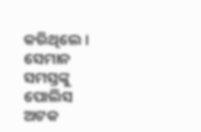କରିଥିଲେ । ସେମାନ ସମସ୍ତଙ୍କୁ ପୋଲିସ ଅଟକ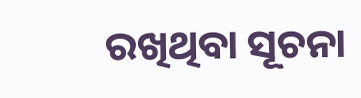ରଖିଥିବା ସୂଚନା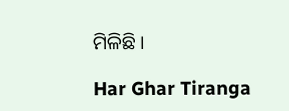ମିଳିଛି ।

Har Ghar Tiranga